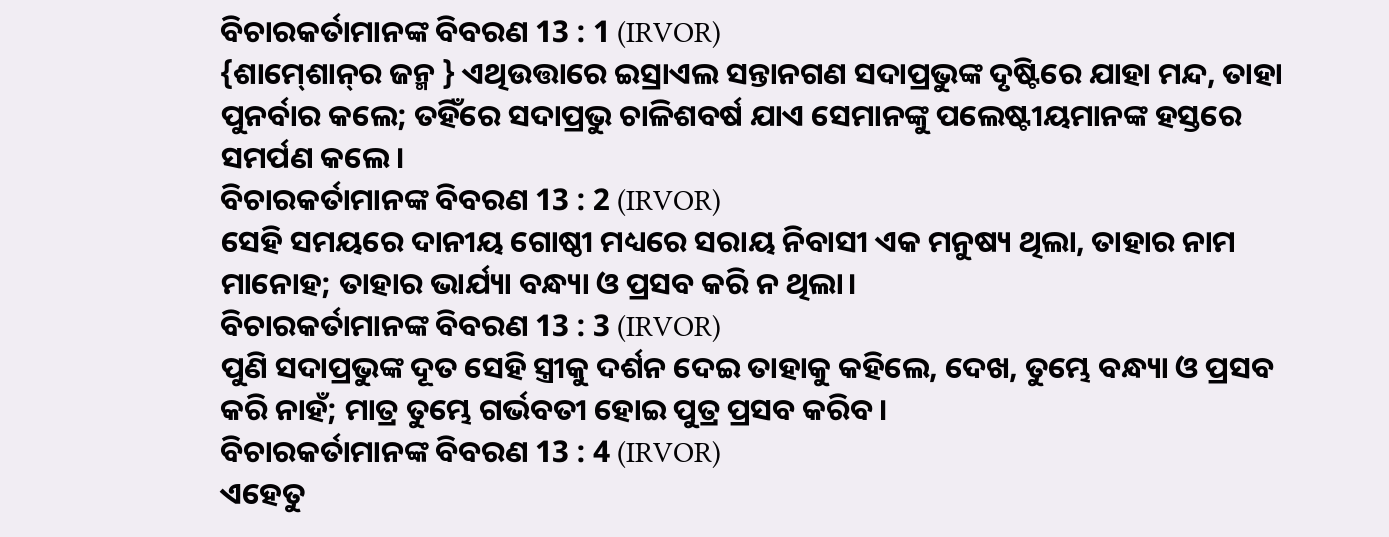ବିଚାରକର୍ତାମାନଙ୍କ ବିବରଣ 13 : 1 (IRVOR)
{ଶାମ୍‍ଶୋନ୍‍ର ଜନ୍ମ } ଏଥିଉତ୍ତାରେ ଇସ୍ରାଏଲ ସନ୍ତାନଗଣ ସଦାପ୍ରଭୁଙ୍କ ଦୃଷ୍ଟିରେ ଯାହା ମନ୍ଦ, ତାହା ପୁନର୍ବାର କଲେ; ତହିଁରେ ସଦାପ୍ରଭୁ ଚାଳିଶବର୍ଷ ଯାଏ ସେମାନଙ୍କୁ ପଲେଷ୍ଟୀୟମାନଙ୍କ ହସ୍ତରେ ସମର୍ପଣ କଲେ।
ବିଚାରକର୍ତାମାନଙ୍କ ବିବରଣ 13 : 2 (IRVOR)
ସେହି ସମୟରେ ଦାନୀୟ ଗୋଷ୍ଠୀ ମଧ୍ୟରେ ସରାୟ ନିବାସୀ ଏକ ମନୁଷ୍ୟ ଥିଲା, ତାହାର ନାମ ମାନୋହ; ତାହାର ଭାର୍ଯ୍ୟା ବନ୍ଧ୍ୟା ଓ ପ୍ରସବ କରି ନ ଥିଲା।
ବିଚାରକର୍ତାମାନଙ୍କ ବିବରଣ 13 : 3 (IRVOR)
ପୁଣି ସଦାପ୍ରଭୁଙ୍କ ଦୂତ ସେହି ସ୍ତ୍ରୀକୁ ଦର୍ଶନ ଦେଇ ତାହାକୁ କହିଲେ, ଦେଖ, ତୁମ୍ଭେ ବନ୍ଧ୍ୟା ଓ ପ୍ରସବ କରି ନାହଁ; ମାତ୍ର ତୁମ୍ଭେ ଗର୍ଭବତୀ ହୋଇ ପୁତ୍ର ପ୍ରସବ କରିବ।
ବିଚାରକର୍ତାମାନଙ୍କ ବିବରଣ 13 : 4 (IRVOR)
ଏହେତୁ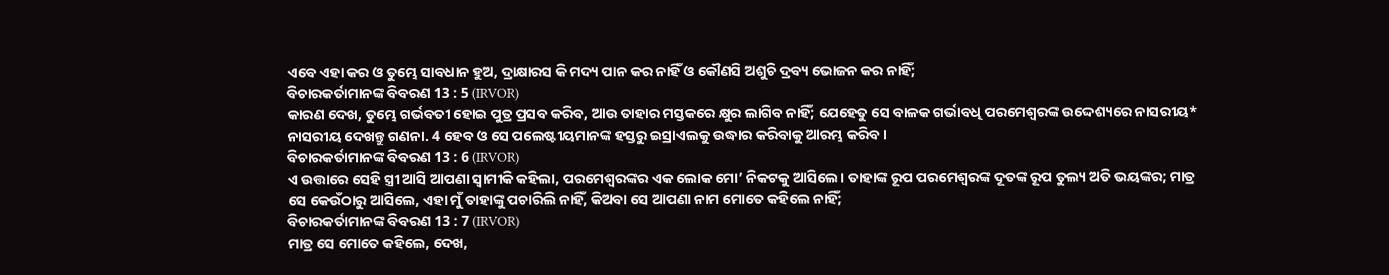ଏବେ ଏହା କର ଓ ତୁମ୍ଭେ ସାବଧାନ ହୁଅ, ଦ୍ରାକ୍ଷାରସ କି ମଦ୍ୟ ପାନ କର ନାହିଁ ଓ କୌଣସି ଅଶୁଚି ଦ୍ରବ୍ୟ ଭୋଜନ କର ନାହିଁ;
ବିଚାରକର୍ତାମାନଙ୍କ ବିବରଣ 13 : 5 (IRVOR)
କାରଣ ଦେଖ, ତୁମ୍ଭେ ଗର୍ଭବତୀ ହୋଇ ପୁତ୍ର ପ୍ରସବ କରିବ, ଆଉ ତାହାର ମସ୍ତକରେ କ୍ଷୁର ଲାଗିବ ନାହିଁ; ଯେହେତୁ ସେ ବାଳକ ଗର୍ଭାବଧି ପରମେଶ୍ୱରଙ୍କ ଉଦ୍ଦେଶ୍ୟରେ ନାସରୀୟ* ନାସରୀୟ ଦେଖନ୍ତୁ ଗଣନା. 4 ହେବ ଓ ସେ ପଲେଷ୍ଟୀୟମାନଙ୍କ ହସ୍ତରୁ ଇସ୍ରାଏଲକୁ ଉଦ୍ଧାର କରିବାକୁ ଆରମ୍ଭ କରିବ।
ବିଚାରକର୍ତାମାନଙ୍କ ବିବରଣ 13 : 6 (IRVOR)
ଏ ଉତ୍ତାରେ ସେହି ସ୍ତ୍ରୀ ଆସି ଆପଣା ସ୍ୱାମୀକି କହିଲା, ପରମେଶ୍ୱରଙ୍କର ଏକ ଲୋକ ମୋ’ ନିକଟକୁ ଆସିଲେ। ତାହାଙ୍କ ରୂପ ପରମେଶ୍ୱରଙ୍କ ଦୂତଙ୍କ ରୂପ ତୁଲ୍ୟ ଅତି ଭୟଙ୍କର; ମାତ୍ର ସେ କେଉଁଠାରୁ ଆସିଲେ, ଏହା ମୁଁ ତାହାଙ୍କୁ ପଚାରିଲି ନାହିଁ, କିଅବା ସେ ଆପଣା ନାମ ମୋତେ କହିଲେ ନାହିଁ;
ବିଚାରକର୍ତାମାନଙ୍କ ବିବରଣ 13 : 7 (IRVOR)
ମାତ୍ର ସେ ମୋତେ କହିଲେ, ଦେଖ,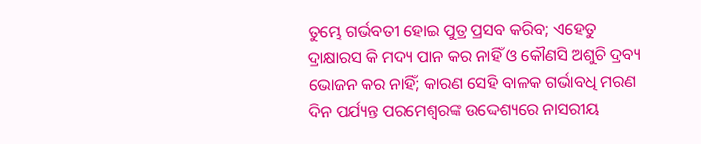ତୁମ୍ଭେ ଗର୍ଭବତୀ ହୋଇ ପୁତ୍ର ପ୍ରସବ କରିବ; ଏହେତୁ ଦ୍ରାକ୍ଷାରସ କି ମଦ୍ୟ ପାନ କର ନାହିଁ ଓ କୌଣସି ଅଶୁଚି ଦ୍ରବ୍ୟ ଭୋଜନ କର ନାହିଁ; କାରଣ ସେହି ବାଳକ ଗର୍ଭାବଧି ମରଣ ଦିନ ପର୍ଯ୍ୟନ୍ତ ପରମେଶ୍ୱରଙ୍କ ଉଦ୍ଦେଶ୍ୟରେ ନାସରୀୟ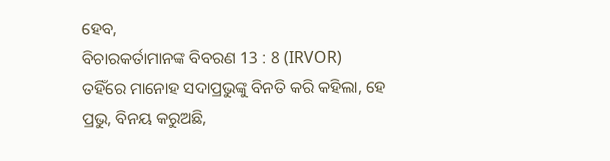ହେବ,
ବିଚାରକର୍ତାମାନଙ୍କ ବିବରଣ 13 : 8 (IRVOR)
ତହିଁରେ ମାନୋହ ସଦାପ୍ରଭୁଙ୍କୁ ବିନତି କରି କହିଲା, ହେ ପ୍ରଭୁ, ବିନୟ କରୁଅଛି,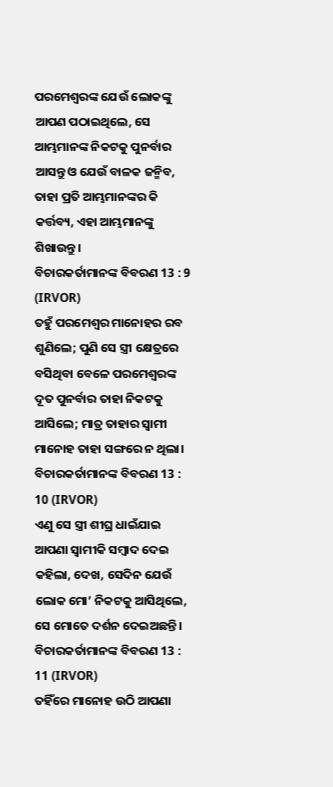ପରମେଶ୍ୱରଙ୍କ ଯେଉଁ ଲୋକଙ୍କୁ ଆପଣ ପଠାଇଥିଲେ, ସେ ଆମ୍ଭମାନଙ୍କ ନିକଟକୁ ପୁନର୍ବାର ଆସନ୍ତୁ ଓ ଯେଉଁ ବାଳକ ଜନ୍ମିବ, ତାହା ପ୍ରତି ଆମ୍ଭମାନଙ୍କର କି କର୍ତ୍ତବ୍ୟ, ଏହା ଆମ୍ଭମାନଙ୍କୁ ଶିଖାଉନ୍ତୁ।
ବିଚାରକର୍ତାମାନଙ୍କ ବିବରଣ 13 : 9 (IRVOR)
ତହୁଁ ପରମେଶ୍ୱର ମାନୋହର ରବ ଶୁଣିଲେ; ପୁଣି ସେ ସ୍ତ୍ରୀ କ୍ଷେତ୍ରରେ ବସିଥିବା ବେଳେ ପରମେଶ୍ୱରଙ୍କ ଦୂତ ପୁନର୍ବାର ତାହା ନିକଟକୁ ଆସିଲେ; ମାତ୍ର ତାହାର ସ୍ୱାମୀ ମାନୋହ ତାହା ସଙ୍ଗରେ ନ ଥିଲା।
ବିଚାରକର୍ତାମାନଙ୍କ ବିବରଣ 13 : 10 (IRVOR)
ଏଣୁ ସେ ସ୍ତ୍ରୀ ଶୀଘ୍ର ଧାଇଁଯାଇ ଆପଣା ସ୍ୱାମୀକି ସମ୍ବାଦ ଦେଇ କହିଲା, ଦେଖ, ସେଦିନ ଯେଉଁ ଲୋକ ମୋ’ ନିକଟକୁ ଆସିଥିଲେ, ସେ ମୋତେ ଦର୍ଶନ ଦେଇଅଛନ୍ତି।
ବିଚାରକର୍ତାମାନଙ୍କ ବିବରଣ 13 : 11 (IRVOR)
ତହିଁରେ ମାନୋହ ଉଠି ଆପଣା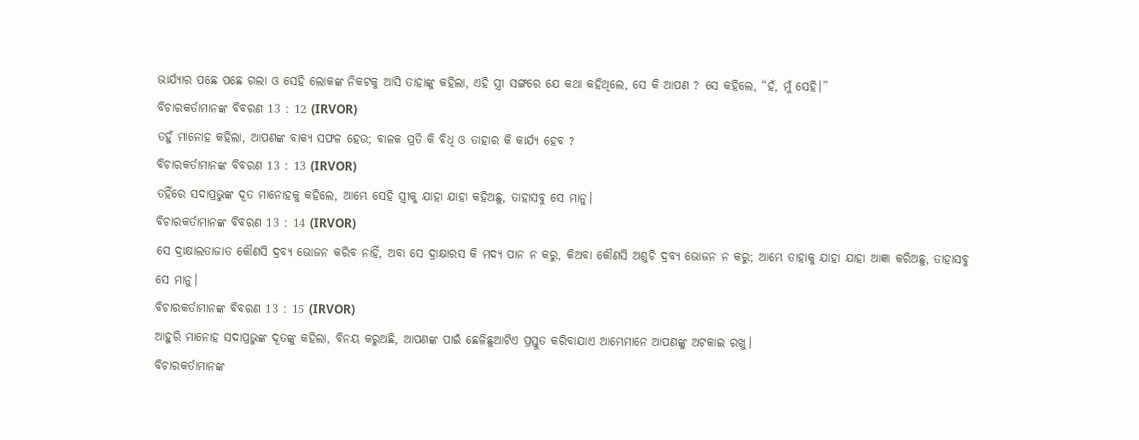ଭାର୍ଯ୍ୟାର ପଛେ ପଛେ ଗଲା ଓ ସେହି ଲୋକଙ୍କ ନିକଟକୁ ଆସି ତାହାଙ୍କୁ କହିଲା, ଏହି ସ୍ତ୍ରୀ ସଙ୍ଗରେ ଯେ କଥା କହିଥିଲେ, ସେ କି ଆପଣ ? ସେ କହିଲେ, “ହଁ, ମୁଁ ସେହି।”
ବିଚାରକର୍ତାମାନଙ୍କ ବିବରଣ 13 : 12 (IRVOR)
ତହୁଁ ମାନୋହ କହିଲା, ଆପଣଙ୍କ ବାକ୍ୟ ସଫଳ ହେଉ; ବାଳକ ପ୍ରତି କି ବିଧି ଓ ତାହାର କି କାର୍ଯ୍ୟ ହେବ ?
ବିଚାରକର୍ତାମାନଙ୍କ ବିବରଣ 13 : 13 (IRVOR)
ତହିଁରେ ସଦାପ୍ରଭୁଙ୍କ ଦୂତ ମାନୋହକୁ କହିଲେ, ଆମ୍ଭେ ସେହି ସ୍ତ୍ରୀକୁ ଯାହା ଯାହା କହିଅଛୁ, ତାହାସବୁ ସେ ମାନୁ।
ବିଚାରକର୍ତାମାନଙ୍କ ବିବରଣ 13 : 14 (IRVOR)
ସେ ଦ୍ରାକ୍ଷାଲତାଜାତ କୌଣସି ଦ୍ରବ୍ୟ ଭୋଜନ କରିବ ନାହିଁ, ଅବା ସେ ଦ୍ରାକ୍ଷାରସ କି ମଦ୍ୟ ପାନ ନ କରୁ, କିଅବା କୌଣସି ଅଶୁଚି ଦ୍ରବ୍ୟ ଭୋଜନ ନ କରୁ; ଆମ୍ଭେ ତାହାକୁ ଯାହା ଯାହା ଆଜ୍ଞା କରିଅଛୁ, ତାହାସବୁ ସେ ମାନୁ।
ବିଚାରକର୍ତାମାନଙ୍କ ବିବରଣ 13 : 15 (IRVOR)
ଆହୁରି ମାନୋହ ସଦାପ୍ରଭୁଙ୍କ ଦୂତଙ୍କୁ କହିଲା, ବିନୟ କରୁଅଛି, ଆପଣଙ୍କ ପାଇଁ ଛେଳିଛୁଆଟିଏ ପ୍ରସ୍ତୁତ କରିବାଯାଏ ଆମ୍ଭେମାନେ ଆପଣଙ୍କୁ ଅଟକାଇ ରଖୁ।
ବିଚାରକର୍ତାମାନଙ୍କ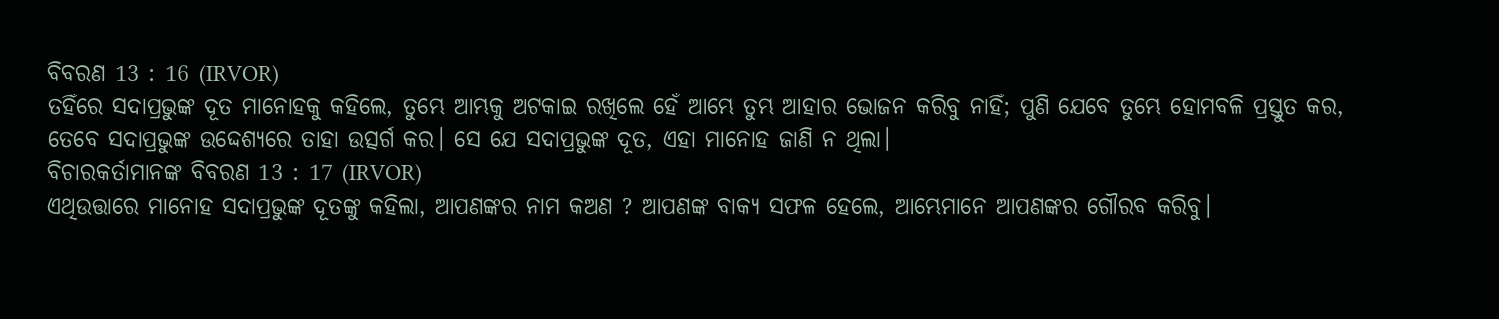ବିବରଣ 13 : 16 (IRVOR)
ତହିଁରେ ସଦାପ୍ରଭୁଙ୍କ ଦୂତ ମାନୋହକୁ କହିଲେ, ତୁମ୍ଭେ ଆମ୍ଭକୁ ଅଟକାଇ ରଖିଲେ ହେଁ ଆମ୍ଭେ ତୁମ୍ଭ ଆହାର ଭୋଜନ କରିବୁ ନାହିଁ; ପୁଣି ଯେବେ ତୁମ୍ଭେ ହୋମବଳି ପ୍ରସ୍ତୁତ କର, ତେବେ ସଦାପ୍ରଭୁଙ୍କ ଉଦ୍ଦେଶ୍ୟରେ ତାହା ଉତ୍ସର୍ଗ କର। ସେ ଯେ ସଦାପ୍ରଭୁଙ୍କ ଦୂତ, ଏହା ମାନୋହ ଜାଣି ନ ଥିଲା।
ବିଚାରକର୍ତାମାନଙ୍କ ବିବରଣ 13 : 17 (IRVOR)
ଏଥିଉତ୍ତାରେ ମାନୋହ ସଦାପ୍ରଭୁଙ୍କ ଦୂତଙ୍କୁ କହିଲା, ଆପଣଙ୍କର ନାମ କଅଣ ? ଆପଣଙ୍କ ବାକ୍ୟ ସଫଳ ହେଲେ, ଆମ୍ଭେମାନେ ଆପଣଙ୍କର ଗୌରବ କରିବୁ।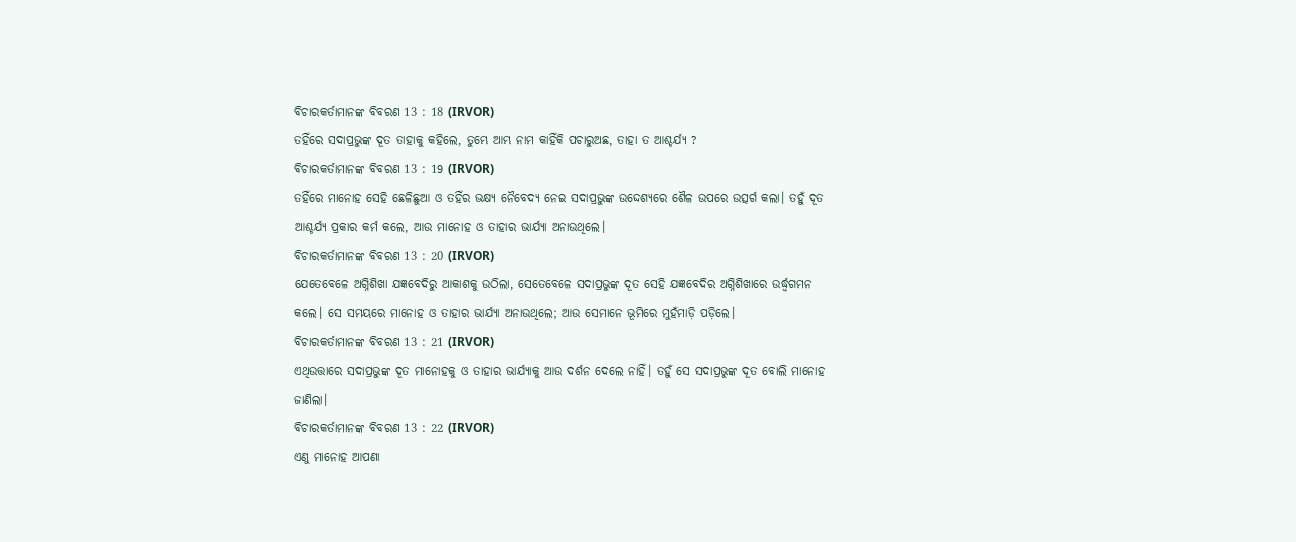ବିଚାରକର୍ତାମାନଙ୍କ ବିବରଣ 13 : 18 (IRVOR)
ତହିଁରେ ସଦାପ୍ରଭୁଙ୍କ ଦୂତ ତାହାକୁ କହିଲେ, ତୁମ୍ଭେ ଆମ୍ଭ ନାମ କାହିଁକି ପଚାରୁଅଛ, ତାହା ତ ଆଶ୍ଚର୍ଯ୍ୟ ?
ବିଚାରକର୍ତାମାନଙ୍କ ବିବରଣ 13 : 19 (IRVOR)
ତହିଁରେ ମାନୋହ ସେହି ଛେଳିଛୁଆ ଓ ତହିଁର ଭକ୍ଷ୍ୟ ନୈବେଦ୍ୟ ନେଇ ସଦାପ୍ରଭୁଙ୍କ ଉଦ୍ଦେଶ୍ୟରେ ଶୈଳ ଉପରେ ଉତ୍ସର୍ଗ କଲା। ତହୁଁ ଦୂତ ଆଶ୍ଚର୍ଯ୍ୟ ପ୍ରକାର କର୍ମ କଲେ, ଆଉ ମାନୋହ ଓ ତାହାର ଭାର୍ଯ୍ୟା ଅନାଉଥିଲେ।
ବିଚାରକର୍ତାମାନଙ୍କ ବିବରଣ 13 : 20 (IRVOR)
ଯେତେବେଳେ ଅଗ୍ନିଶିଖା ଯଜ୍ଞବେଦିରୁ ଆକାଶକୁ ଉଠିଲା, ସେତେବେଳେ ସଦାପ୍ରଭୁଙ୍କ ଦୂତ ସେହି ଯଜ୍ଞବେଦିର ଅଗ୍ନିଶିଖାରେ ଉର୍ଦ୍ଧ୍ୱଗମନ କଲେ। ସେ ସମୟରେ ମାନୋହ ଓ ତାହାର ଭାର୍ଯ୍ୟା ଅନାଉଥିଲେ; ଆଉ ସେମାନେ ଭୂମିରେ ମୁହଁମାଡ଼ି ପଡ଼ିଲେ।
ବିଚାରକର୍ତାମାନଙ୍କ ବିବରଣ 13 : 21 (IRVOR)
ଏଥିଉତ୍ତାରେ ସଦାପ୍ରଭୁଙ୍କ ଦୂତ ମାନୋହକୁ ଓ ତାହାର ଭାର୍ଯ୍ୟାକୁ ଆଉ ଦର୍ଶନ ଦେଲେ ନାହିଁ। ତହୁଁ ସେ ସଦାପ୍ରଭୁଙ୍କ ଦୂତ ବୋଲି ମାନୋହ ଜାଣିଲା।
ବିଚାରକର୍ତାମାନଙ୍କ ବିବରଣ 13 : 22 (IRVOR)
ଏଣୁ ମାନୋହ ଆପଣା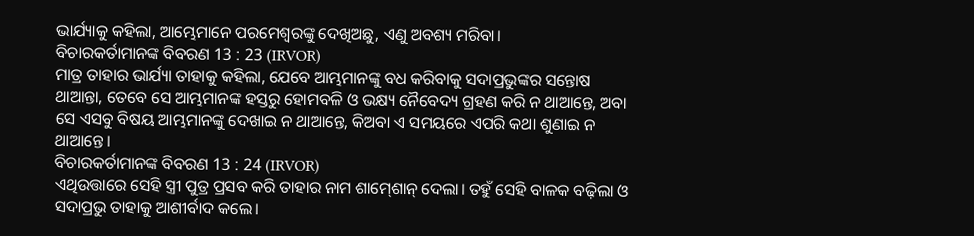ଭାର୍ଯ୍ୟାକୁ କହିଲା, ଆମ୍ଭେମାନେ ପରମେଶ୍ୱରଙ୍କୁ ଦେଖିଅଛୁ, ଏଣୁ ଅବଶ୍ୟ ମରିବା।
ବିଚାରକର୍ତାମାନଙ୍କ ବିବରଣ 13 : 23 (IRVOR)
ମାତ୍ର ତାହାର ଭାର୍ଯ୍ୟା ତାହାକୁ କହିଲା, ଯେବେ ଆମ୍ଭମାନଙ୍କୁ ବଧ କରିବାକୁ ସଦାପ୍ରଭୁଙ୍କର ସନ୍ତୋଷ ଥାଆନ୍ତା, ତେବେ ସେ ଆମ୍ଭମାନଙ୍କ ହସ୍ତରୁ ହୋମବଳି ଓ ଭକ୍ଷ୍ୟ ନୈବେଦ୍ୟ ଗ୍ରହଣ କରି ନ ଥାଆନ୍ତେ, ଅବା ସେ ଏସବୁ ବିଷୟ ଆମ୍ଭମାନଙ୍କୁ ଦେଖାଇ ନ ଥାଆନ୍ତେ, କିଅବା ଏ ସମୟରେ ଏପରି କଥା ଶୁଣାଇ ନ ଥାଆନ୍ତେ।
ବିଚାରକର୍ତାମାନଙ୍କ ବିବରଣ 13 : 24 (IRVOR)
ଏଥିଉତ୍ତାରେ ସେହି ସ୍ତ୍ରୀ ପୁତ୍ର ପ୍ରସବ କରି ତାହାର ନାମ ଶାମ୍‍ଶୋନ୍‍ ଦେଲା। ତହୁଁ ସେହି ବାଳକ ବଢ଼ିଲା ଓ ସଦାପ୍ରଭୁ ତାହାକୁ ଆଶୀର୍ବାଦ କଲେ।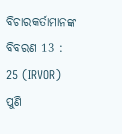ବିଚାରକର୍ତାମାନଙ୍କ ବିବରଣ 13 : 25 (IRVOR)
ପୁଣି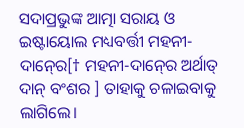ସଦାପ୍ରଭୁଙ୍କ ଆତ୍ମା ସରାୟ ଓ ଇଷ୍ଟାୟୋଲ ମଧ୍ୟବର୍ତ୍ତୀ ମହନୀ-ଦାନ୍‍ରେ[† ମହନୀ-ଦାନ୍‍ରେ ଅର୍ଥାତ୍ ଦାନ୍‍ ବଂଶର ] ତାହାକୁ ଚଳାଇବାକୁ ଲାଗିଲେ।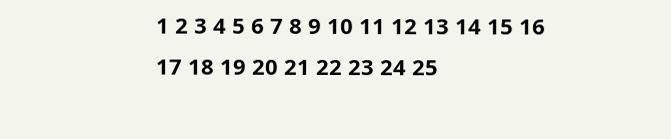1 2 3 4 5 6 7 8 9 10 11 12 13 14 15 16 17 18 19 20 21 22 23 24 25